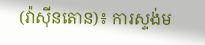(វ៉ាស៊ីនតោន)៖ ការស្ទង់ម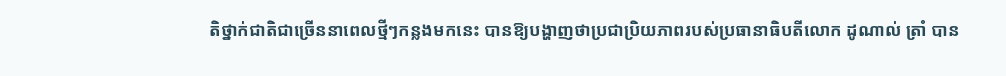តិថ្នាក់ជាតិជាច្រើននាពេលថ្មីៗកន្លងមកនេះ បានឱ្យបង្ហាញថាប្រជាប្រិយភាពរបស់ប្រធានាធិបតីលោក ដូណាល់ ត្រាំ បាន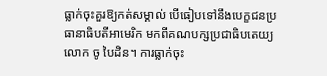ធ្លាក់ចុះគួរឱ្យកត់សម្គាល់ បើធៀបទៅនឹងបេក្ខជនប្រធានាធិបតីអាមេរិក មកពីគណបក្សប្រជាធិបតេយ្យ លោក ចូ បៃដិន។ ការធ្លាក់ចុះ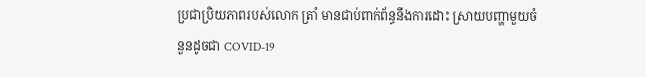ប្រជាប្រិយភាពរបស់លោក ត្រាំ មានជាប់ពាក់ព័ន្ធនឹងការដោះ ស្រាយបញ្ហាមួយចំនួនដូចជា COVID-19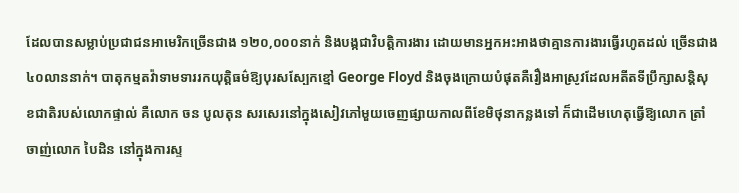ដែលបានសម្លាប់ប្រជាជនអាមេរិកច្រើនជាង ១២០,០០០នាក់ និងបង្កជាវិបត្តិការងារ ដោយមានអ្នកអះអាងថាគ្មានការងារធ្វើរហូតដល់ ច្រើនជាង៤០លាននាក់។ បាតុកម្មតវ៉ាទាមទាររកយុត្តិធម៌ឱ្យបុរសស្បែកខ្មៅ George Floyd និងចុងក្រោយបំផុតគឺរឿងអាស្រូវដែលអតីតទីប្រឹក្សាសន្តិសុខជាតិរបស់លោកផ្ទាល់ គឺលោក ចន បូលតុន សរសេរនៅក្នុងសៀវភៅមួយចេញផ្សាយកាលពីខែមិថុនាកន្លងទៅ ក៏ជាដើមហេតុធ្វើឱ្យលោក ត្រាំ ចាញ់លោក បៃដិន នៅក្នុងការស្ទ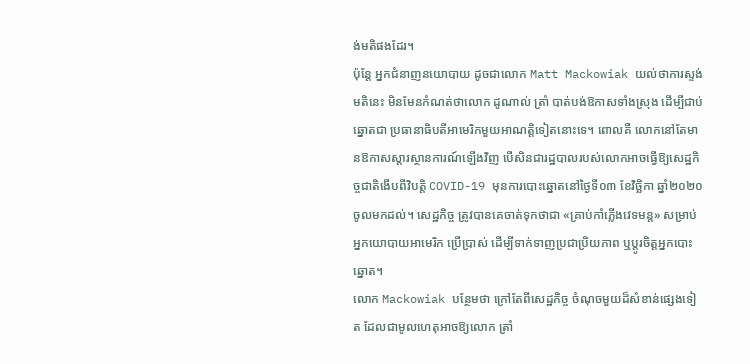ង់មតិផងដែរ។
ប៉ុន្តែ អ្នកជំនាញនយោបាយ ដូចជាលោក Matt Mackowiak យល់ថាការស្ទង់មតិនេះ មិនមែនកំណត់ថាលោក ដូណាល់ ត្រាំ បាត់បង់ឱកាសទាំងស្រុង ដើម្បីជាប់ឆ្នោតជា ប្រធានាធិបតីអាមេរិកមួយអាណត្តិទៀតនោះទេ។ ពោលគឺ លោកនៅតែមានឱកាសស្ដារស្ថានការណ៍ឡើងវិញ បើសិនជារដ្ឋបាលរបស់លោកអាចធ្វើឱ្យសេដ្ឋកិច្ចជាតិងើបពីវិបត្តិ COVID-19 មុនការបោះឆ្នោតនៅថ្ងៃទី០៣ ខែវិច្ឆិកា ឆ្នាំ២០២០ ចូលមកដល់។ សេដ្ឋកិច្ច ត្រូវបានគេចាត់ទុកថាជា «គ្រាប់កាំភ្លើងវេទមន្ត» សម្រាប់អ្នកយោបាយអាមេរិក ប្រើប្រាស់ ដើម្បីទាក់ទាញប្រជាប្រិយភាព ឬប្ដូរចិត្តអ្នកបោះឆ្នោត។
លោក Mackowiak បន្ថែមថា ក្រៅតែពីសេដ្ឋកិច្ច ចំណុចមួយដ៏សំខាន់ផ្សេងទៀត ដែលជាមូលហេតុអាចឱ្យលោក ត្រាំ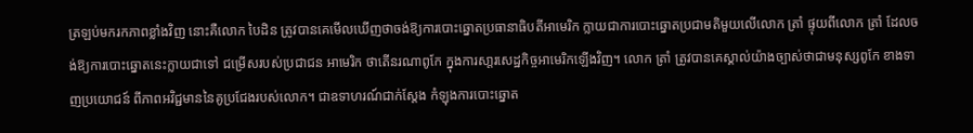ត្រឡប់មករកភាពខ្លាំងវិញ នោះគឺលោក បៃដិន ត្រូវបានគេមើលឃើញថាចង់ឱ្យការបោះឆ្នោតប្រធានាធិបតីអាមេរិក ក្លាយជាការបោះឆ្នោតប្រជាមតិមួយលើលោក ត្រាំ ផ្ទុយពីលោក ត្រាំ ដែលចង់ឱ្យការបោះឆ្នោតនេះក្លាយជាទៅ ជម្រើសរបស់ប្រជាជន អាមេរិក ថាតើនរណាពូកែ ក្នុងការសា្ដរសេដ្ឋកិច្ចអាមេរិកឡើងវិញ។ លោក ត្រាំ ត្រូវបានគេស្គាល់យ៉ាងច្បាស់ថាជាមនុស្សពូកែ ខាងទាញប្រយោជន៍ ពីភាពអវិជ្ជមាននៃគូប្រជែងរបស់លោក។ ជាឧទាហរណ៍ជាក់សែ្តង កំឡុងការបោះឆ្នោត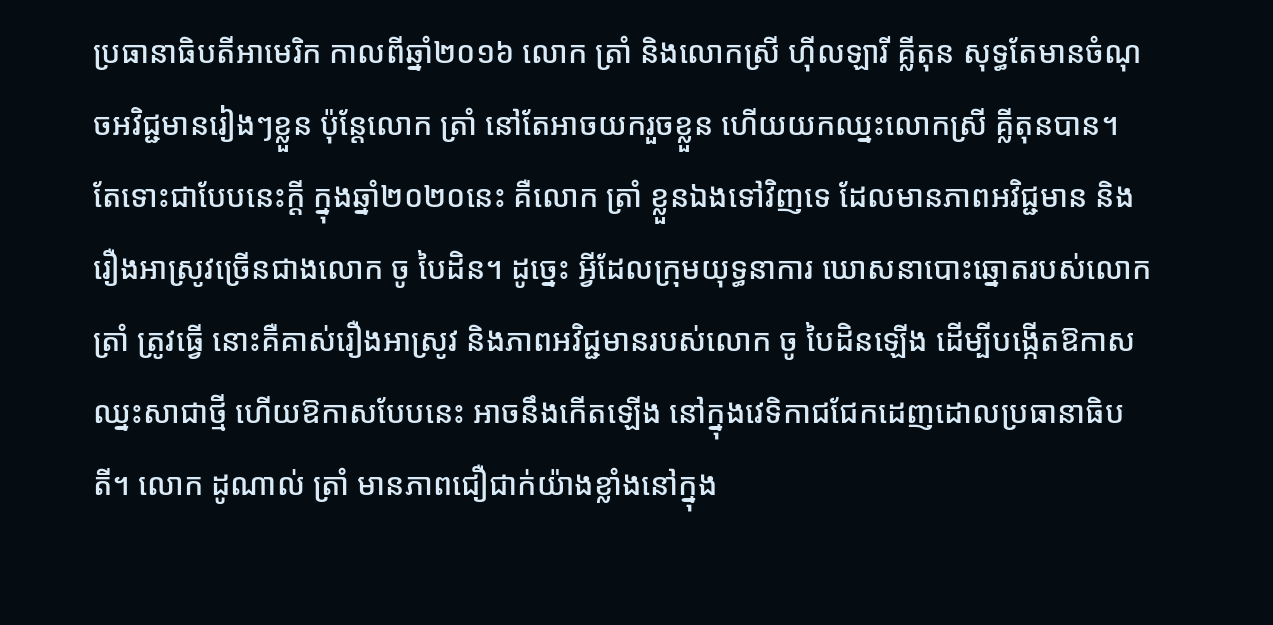ប្រធានាធិបតីអាមេរិក កាលពីឆ្នាំ២០១៦ លោក ត្រាំ និងលោកស្រី ហ៊ីលឡារី គ្លីតុន សុទ្ធតែមានចំណុចអវិជ្ជមានរៀងៗខ្លួន ប៉ុន្តែលោក ត្រាំ នៅតែអាចយករួចខ្លួន ហើយយកឈ្នះលោកស្រី គី្លតុនបាន។
តែទោះជាបែបនេះក្ដី ក្នុងឆ្នាំ២០២០នេះ គឺលោក ត្រាំ ខ្លួនឯងទៅវិញទេ ដែលមានភាពអវិជ្ជមាន និងរឿងអាស្រូវច្រើនជាងលោក ចូ បៃដិន។ ដូច្នេះ អ្វីដែលក្រុមយុទ្ធនាការ ឃោសនាបោះឆ្នោតរបស់លោក ត្រាំ ត្រូវធ្វើ នោះគឺគាស់រឿងអាស្រូវ និងភាពអវិជ្ជមានរបស់លោក ចូ បៃដិនឡើង ដើម្បីបង្កើតឱកាសឈ្នះសាជាថ្មី ហើយឱកាសបែបនេះ អាចនឹងកើតឡើង នៅក្នុងវេទិកាជជែកដេញដោលប្រធានាធិបតី។ លោក ដូណាល់ ត្រាំ មានភាពជឿជាក់យ៉ាងខ្លាំងនៅក្នុង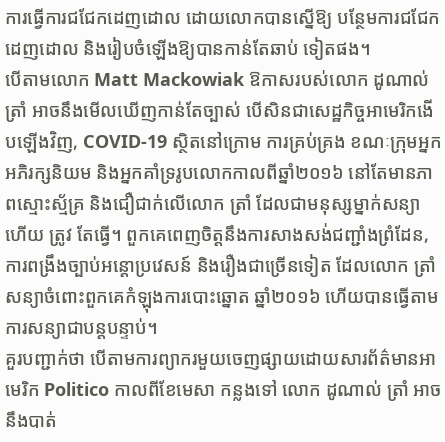ការធ្វើការជជែកដេញដោល ដោយលោកបានស្នើឱ្យ បន្ថែមការជជែកដេញដោល និងរៀបចំឡើងឱ្យបានកាន់តែឆាប់ ទៀតផង។
បើតាមលោក Matt Mackowiak ឱកាសរបស់លោក ដូណាល់ ត្រាំ អាចនឹងមើលឃើញកាន់តែច្បាស់ បើសិនជាសេដ្ឋកិច្ចអាមេរិកងើបឡើងវិញ, COVID-19 ស្ថិតនៅក្រោម ការគ្រប់គ្រង ខណៈក្រុមអ្នកអភិរក្សនិយម និងអ្នកគាំទ្ររូបលោកកាលពីឆ្នាំ២០១៦ នៅតែមានភាពស្មោះស្ម័គ្រ និងជឿជាក់លើលោក ត្រាំ ដែលជាមនុស្សម្នាក់សន្យាហើយ ត្រូវ តែធ្វើ។ ពួកគេពេញចិត្តនឹងការសាងសង់ជញ្ជាំងព្រំដែន, ការពង្រឹងច្បាប់អន្តោប្រវេសន៍ និងរឿងជាច្រើនទៀត ដែលលោក ត្រាំ សន្យាចំពោះពួកគេកំឡុងការបោះឆ្នោត ឆ្នាំ២០១៦ ហើយបានធ្វើតាមការសន្យាជាបន្តបន្ទាប់។
គួរបញ្ជាក់ថា បើតាមការព្យាករមួយចេញផ្សាយដោយសារព័ត៌មានអាមេរិក Politico កាលពីខែមេសា កន្លងទៅ លោក ដូណាល់ ត្រាំ អាចនឹងបាត់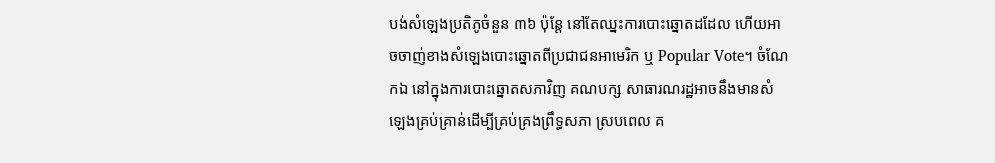បង់សំឡេងប្រតិភូចំនួន ៣៦ ប៉ុន្តែ នៅតែឈ្នះការបោះឆ្នោតដដែល ហើយអាចចាញ់ខាងសំឡេងបោះឆ្នោតពីប្រជាជនអាមេរិក ឬ Popular Vote។ ចំណែកឯ នៅក្នុងការបោះឆ្នោតសភាវិញ គណបក្ស សាធារណរដ្ឋអាចនឹងមានសំឡេងគ្រប់គ្រាន់ដើម្បីគ្រប់គ្រងព្រឹទ្ធសភា ស្របពេល គ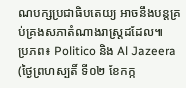ណបក្សប្រជាធិបតេយ្យ អាចនឹងបន្តគ្រប់គ្រងសភាតំណាងរាស្ត្រដដែល៕
ប្រភព៖ Politico និង Al Jazeera (ថ្ងៃព្រហស្បតិ៍ ទី០២ ខែកក្ក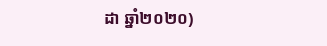ដា ឆ្នាំ២០២០)